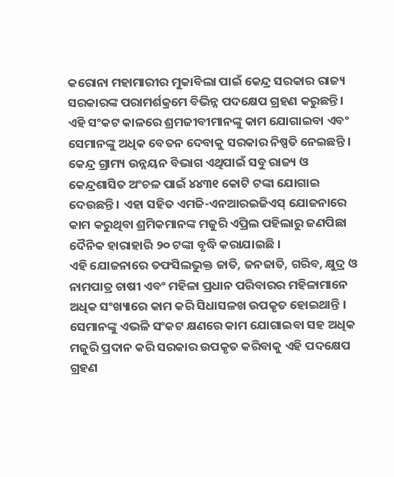କରୋନା ମହାମାରୀର ମୁକାବିଲା ପାଇଁ କେନ୍ଦ୍ର ସରକାର ରାଜ୍ୟ ସରକାରଙ୍କ ପରାମର୍ଶକ୍ରମେ ବିଭିନ୍ନ ପଦକ୍ଷେପ ଗ୍ରହଣ କରୁଛନ୍ତି । ଏହି ସଂକଟ କାଳରେ ଶ୍ରମଜୀବୀମାନଙ୍କୁ କାମ ଯୋଗାଇବା ଏବଂ ସେମାନଙ୍କୁ ଅଧିକ ବେତନ ଦେବାକୁ ସରକାର ନିଷ୍ପତି ନେଇଛନ୍ତି ।
କେନ୍ଦ୍ର ଗ୍ରାମ୍ୟ ଉନ୍ନୟନ ବିଭାଗ ଏଥିପାଇଁ ସବୁ ରାଜ୍ୟ ଓ କେନ୍ଦ୍ରଶାସିତ ଅଂଚଳ ପାଇଁ ୪୪୩୧ କୋଟି ଟଙ୍କା ଯୋଗାଇ ଦେଉଛନ୍ତି । ଏହା ସହିତ ଏମଜି-ଏନଆରଇଜିଏସ୍ ଯୋଜନାରେ କାମ କରୁଥିବା ଶ୍ରମିକମାନଙ୍କ ମଜୁରି ଏପ୍ରିଲ ପହିଲାରୁ ଜଣପିଛା ଦୈନିକ ହାରାହାରି ୨୦ ଟଙ୍କା ବୃଦ୍ଧି କରାଯାଇଛି ।
ଏହି ଯୋଜନାରେ ତଫସିଲଭୁକ୍ତ ଜାତି, ଜନଜାତି, ଗରିବ, କ୍ଷୁଦ୍ର ଓ ନାମପାତ୍ର ଚାଷୀ ଏବଂ ମହିଳା ପ୍ରଧାନ ପରିବାରର ମହିଳାମାନେ ଅଧିକ ସଂଖ୍ୟାରେ କାମ କରି ସିଧାସଳଖ ଉପକୃତ ହୋଇଥାନ୍ତି । ସେମାନଙ୍କୁ ଏଭଳି ସଂକଟ କ୍ଷଣରେ କାମ ଯୋଗାଇବା ସହ ଅଧିକ ମଜୁରି ପ୍ରଦାନ କରି ସରକାର ଉପକୃତ କରିବାକୁ ଏହି ପଦକ୍ଷେପ ଗ୍ରହଣ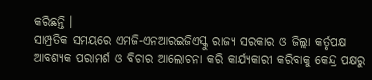କରିଛନ୍ତି ।
ସାମ୍ପ୍ରତିକ ସମୟରେ ଏମଜି-ଏନଆରଇଜିଏସ୍କୁ ରାଜ୍ୟ ସରକାର ଓ ଜିଲ୍ଲା କର୍ତୃପକ୍ଷ ଆବଶ୍ୟକ ପରାମର୍ଶ ଓ ବିଚାର ଆଲୋଚନା କରି କାର୍ଯ୍ୟକାରୀ କରିବାକୁ କେନ୍ଦ୍ର ପକ୍ଷରୁ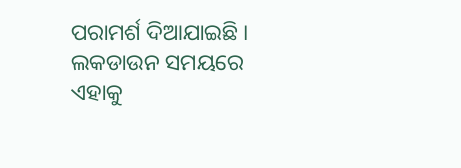ପରାମର୍ଶ ଦିଆଯାଇଛି । ଲକଡାଉନ ସମୟରେ ଏହାକୁ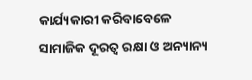କାର୍ଯ୍ୟକାରୀ କରିବାବେଳେ ସାମାଜିକ ଦୂରତ୍ୱ ରକ୍ଷା ଓ ଅନ୍ୟାନ୍ୟ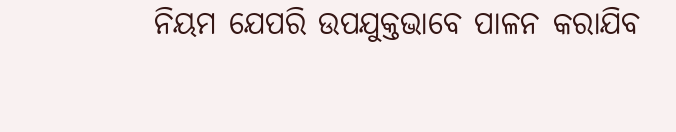ନିୟମ ଯେପରି ଉପଯୁକ୍ତଭାବେ ପାଳନ କରାଯିବ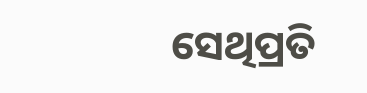ସେଥିପ୍ରତି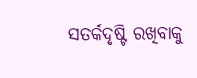ସତର୍କଦୃଷ୍ଟି ରଖିବାକୁ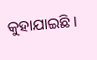କୁହାଯାଇଛି ।